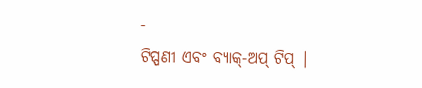-
ଟିପ୍ପଣୀ ଏବଂ ବ୍ୟାକ୍-ଅପ୍ ଟିପ୍ |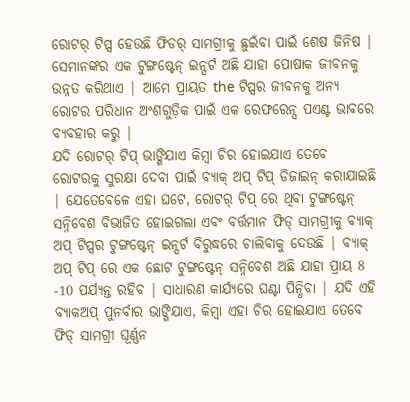ରୋଟର୍ ଟିପ୍ସ ହେଉଛି ଫିଡର୍ ସାମଗ୍ରୀକୁ ଛୁଇଁବା ପାଇଁ ଶେଷ ଜିନିଷ | ସେମାନଙ୍କର ଏକ ଟୁଙ୍ଗଷ୍ଟେନ୍ ଇନ୍ସର୍ଟ ଅଛି ଯାହା ପୋଷାକ ଜୀବନକୁ ଉନ୍ନତ କରିଥାଏ | ଆମେ ପ୍ରାୟତ the ଟିପ୍ସର ଜୀବନକୁ ଅନ୍ୟ ରୋଟର ପରିଧାନ ଅଂଶଗୁଡ଼ିକ ପାଇଁ ଏକ ରେଫରେନ୍ସ ପଏଣ୍ଟ ଭାବରେ ବ୍ୟବହାର କରୁ |
ଯଦି ରୋଟର୍ ଟିପ୍ ଭାଙ୍ଗିଯାଏ କିମ୍ବା ଚିର ହୋଇଯାଏ ତେବେ ରୋଟରକୁ ସୁରକ୍ଷା ଦେବା ପାଇଁ ବ୍ୟାକ୍ ଅପ୍ ଟିପ୍ ଡିଜାଇନ୍ କରାଯାଇଛି | ଯେତେବେଳେ ଏହା ଘଟେ, ରୋଟର୍ ଟିପ୍ ରେ ଥିବା ଟୁଙ୍ଗଷ୍ଟେନ୍ ସନ୍ନିବେଶ ବିଭାଜିତ ହୋଇଗଲା ଏବଂ ବର୍ତ୍ତମାନ ଫିଡ୍ ସାମଗ୍ରୀକୁ ବ୍ୟାକ୍ ଅପ୍ ଟିପ୍ସର ଟୁଙ୍ଗଷ୍ଟେନ୍ ଇନ୍ସର୍ଟ ବିରୁଦ୍ଧରେ ଚାଲିବାକୁ ଦେଉଛି | ବ୍ୟାକ୍ ଅପ୍ ଟିପ୍ ରେ ଏକ ଛୋଟ ଟୁଙ୍ଗଷ୍ଟେନ୍ ସନ୍ନିବେଶ ଅଛି ଯାହା ପ୍ରାୟ 8 -10 ପର୍ଯ୍ୟନ୍ତ ରହିବ | ସାଧାରଣ କାର୍ଯ୍ୟରେ ଘଣ୍ଟା ପିନ୍ଧିବା | ଯଦି ଏହି ବ୍ୟାକଅପ୍ ପୁନର୍ବାର ଭାଙ୍ଗିଯାଏ, କିମ୍ବା ଏହା ଚିର ହୋଇଯାଏ ତେବେ ଫିଡ୍ ସାମଗ୍ରୀ ଘୂର୍ଣ୍ଣନ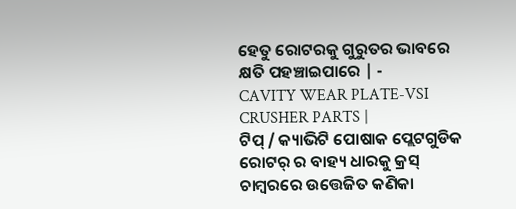ହେତୁ ରୋଟରକୁ ଗୁରୁତର ଭାବରେ କ୍ଷତି ପହଞ୍ଚାଇପାରେ | -
CAVITY WEAR PLATE-VSI CRUSHER PARTS |
ଟିପ୍ / କ୍ୟାଭିଟି ପୋଷାକ ପ୍ଲେଟଗୁଡିକ ରୋଟର୍ ର ବାହ୍ୟ ଧାରକୁ କ୍ରସ୍ ଚାମ୍ବରରେ ଉତ୍ତେଜିତ କଣିକା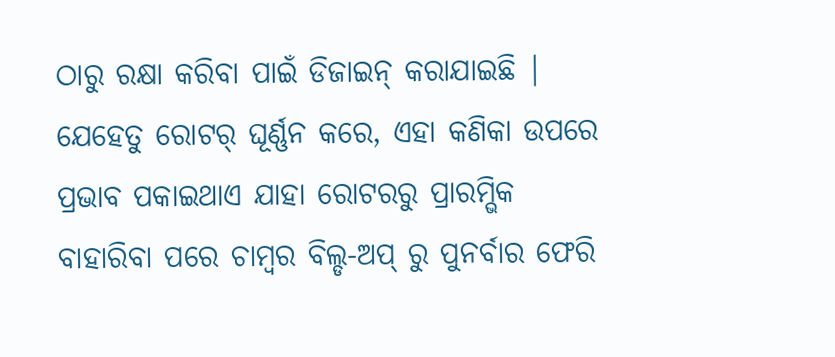ଠାରୁ ରକ୍ଷା କରିବା ପାଇଁ ଡିଜାଇନ୍ କରାଯାଇଛି | ଯେହେତୁ ରୋଟର୍ ଘୂର୍ଣ୍ଣନ କରେ, ଏହା କଣିକା ଉପରେ ପ୍ରଭାବ ପକାଇଥାଏ ଯାହା ରୋଟରରୁ ପ୍ରାରମ୍ଭିକ ବାହାରିବା ପରେ ଚାମ୍ବର ବିଲ୍ଡ-ଅପ୍ ରୁ ପୁନର୍ବାର ଫେରି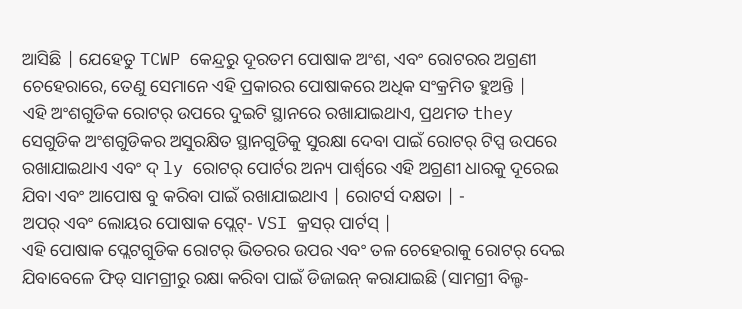ଆସିଛି | ଯେହେତୁ TCWP କେନ୍ଦ୍ରରୁ ଦୂରତମ ପୋଷାକ ଅଂଶ, ଏବଂ ରୋଟରର ଅଗ୍ରଣୀ ଚେହେରାରେ, ତେଣୁ ସେମାନେ ଏହି ପ୍ରକାରର ପୋଷାକରେ ଅଧିକ ସଂକ୍ରମିତ ହୁଅନ୍ତି |
ଏହି ଅଂଶଗୁଡିକ ରୋଟର୍ ଉପରେ ଦୁଇଟି ସ୍ଥାନରେ ରଖାଯାଇଥାଏ, ପ୍ରଥମତ they ସେଗୁଡିକ ଅଂଶଗୁଡିକର ଅସୁରକ୍ଷିତ ସ୍ଥାନଗୁଡିକୁ ସୁରକ୍ଷା ଦେବା ପାଇଁ ରୋଟର୍ ଟିପ୍ସ ଉପରେ ରଖାଯାଇଥାଏ ଏବଂ ଦ୍ ly ରୋଟର୍ ପୋର୍ଟର ଅନ୍ୟ ପାର୍ଶ୍ୱରେ ଏହି ଅଗ୍ରଣୀ ଧାରକୁ ଦୂରେଇ ଯିବା ଏବଂ ଆପୋଷ ବୁ କରିବା ପାଇଁ ରଖାଯାଇଥାଏ | ରୋଟର୍ସ ଦକ୍ଷତା | -
ଅପର୍ ଏବଂ ଲୋୟର ପୋଷାକ ପ୍ଲେଟ୍- VSI କ୍ରସର୍ ପାର୍ଟସ୍ |
ଏହି ପୋଷାକ ପ୍ଲେଟଗୁଡିକ ରୋଟର୍ ଭିତରର ଉପର ଏବଂ ତଳ ଚେହେରାକୁ ରୋଟର୍ ଦେଇ ଯିବାବେଳେ ଫିଡ୍ ସାମଗ୍ରୀରୁ ରକ୍ଷା କରିବା ପାଇଁ ଡିଜାଇନ୍ କରାଯାଇଛି (ସାମଗ୍ରୀ ବିଲ୍ଡ-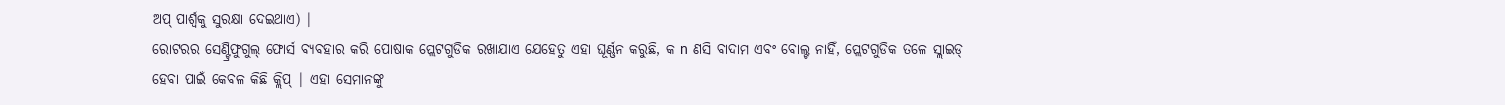ଅପ୍ ପାର୍ଶ୍ୱକୁ ସୁରକ୍ଷା ଦେଇଥାଏ) |
ରୋଟରର ସେଣ୍ଟ୍ରିଫୁଗୁଲ୍ ଫୋର୍ସ ବ୍ୟବହାର କରି ପୋଷାକ ପ୍ଲେଟଗୁଡିକ ରଖାଯାଏ ଯେହେତୁ ଏହା ଘୂର୍ଣ୍ଣନ କରୁଛି, କ n ଣସି ବାଦାମ ଏବଂ ବୋଲ୍ଟ ନାହିଁ, ପ୍ଲେଟଗୁଡିକ ତଳେ ସ୍ଲାଇଡ୍ ହେବା ପାଇଁ କେବଳ କିଛି କ୍ଲିପ୍ | ଏହା ସେମାନଙ୍କୁ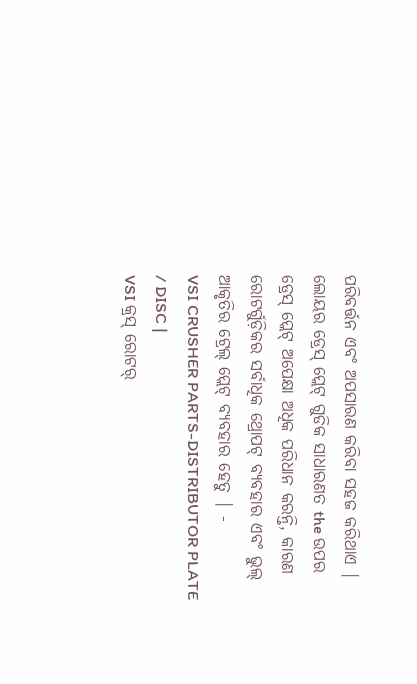ପରିବର୍ତ୍ତନ ଏବଂ ଅପସାରଣ କରିବା ସହଜ କରିଥାଏ |
ଲୋୟର ଡ୍ରେସ୍ ପ୍ଲେଟ୍ ଗୁଡିକ ସାଧାରଣତ the ଉପର ଡ୍ରେସ୍ ପ୍ଲେଟ୍ ଅପେକ୍ଷା ଅଧିକ ପରିଧାନ କରନ୍ତି, କାରଣ ରୋଟର୍ଗୁଡ଼ିକର ସର୍ବାଧିକ ଥ୍ରୋପଟ୍ ବ୍ୟବହାର ଏବଂ ଭୁଲ୍ ଆକୃତିର ଟ୍ରେଲ୍ ପ୍ଲେଟ୍ ବ୍ୟବହାର ହେତୁ | -
VSI CRUSHER PARTS-DISTRIBUTOR PLATE / DISC |
VSI କ୍ରସ୍ ରୋଟର୍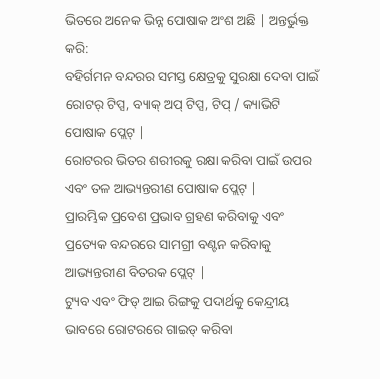ଭିତରେ ଅନେକ ଭିନ୍ନ ପୋଷାକ ଅଂଶ ଅଛି | ଅନ୍ତର୍ଭୁକ୍ତ କରି:
ବହିର୍ଗମନ ବନ୍ଦରର ସମସ୍ତ କ୍ଷେତ୍ରକୁ ସୁରକ୍ଷା ଦେବା ପାଇଁ ରୋଟର୍ ଟିପ୍ସ, ବ୍ୟାକ୍ ଅପ୍ ଟିପ୍ସ, ଟିପ୍ / କ୍ୟାଭିଟି ପୋଷାକ ପ୍ଲେଟ୍ |
ରୋଟରର ଭିତର ଶରୀରକୁ ରକ୍ଷା କରିବା ପାଇଁ ଉପର ଏବଂ ତଳ ଆଭ୍ୟନ୍ତରୀଣ ପୋଷାକ ପ୍ଲେଟ୍ |
ପ୍ରାରମ୍ଭିକ ପ୍ରବେଶ ପ୍ରଭାବ ଗ୍ରହଣ କରିବାକୁ ଏବଂ ପ୍ରତ୍ୟେକ ବନ୍ଦରରେ ସାମଗ୍ରୀ ବଣ୍ଟନ କରିବାକୁ ଆଭ୍ୟନ୍ତରୀଣ ବିତରକ ପ୍ଲେଟ୍ |
ଟ୍ୟୁବ ଏବଂ ଫିଡ୍ ଆଇ ରିଙ୍ଗକୁ ପଦାର୍ଥକୁ କେନ୍ଦ୍ରୀୟ ଭାବରେ ରୋଟରରେ ଗାଇଡ୍ କରିବା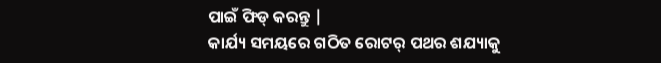ପାଇଁ ଫିଡ୍ କରନ୍ତୁ |
କାର୍ଯ୍ୟ ସମୟରେ ଗଠିତ ରୋଟର୍ ପଥର ଶଯ୍ୟାକୁ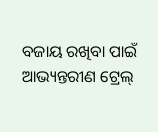ବଜାୟ ରଖିବା ପାଇଁ ଆଭ୍ୟନ୍ତରୀଣ ଟ୍ରେଲ୍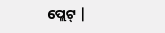ପ୍ଲେଟ୍ |